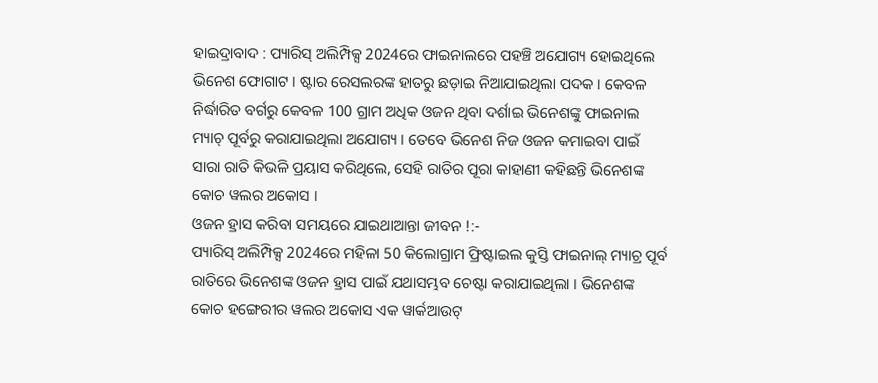ହାଇଦ୍ରାବାଦ : ପ୍ୟାରିସ୍ ଅଲିମ୍ପିକ୍ସ 2024ରେ ଫାଇନାଲରେ ପହଞ୍ଚି ଅଯୋଗ୍ୟ ହୋଇଥିଲେ ଭିନେଶ ଫୋଗାଟ । ଷ୍ଟାର ରେସଲରଙ୍କ ହାତରୁ ଛଡ଼ାଇ ନିଆଯାଇଥିଲା ପଦକ । କେବଳ ନିର୍ଦ୍ଧାରିତ ବର୍ଗରୁ କେବଳ 100 ଗ୍ରାମ ଅଧିକ ଓଜନ ଥିବା ଦର୍ଶାଇ ଭିନେଶଙ୍କୁ ଫାଇନାଲ ମ୍ୟାଚ୍ ପୂର୍ବରୁ କରାଯାଇଥିଲା ଅଯୋଗ୍ୟ । ତେବେ ଭିନେଶ ନିଜ ଓଜନ କମାଇବା ପାଇଁ ସାରା ରାତି କିଭଳି ପ୍ରୟାସ କରିଥିଲେ, ସେହି ରାତିର ପୂରା କାହାଣୀ କହିଛନ୍ତି ଭିନେଶଙ୍କ କୋଚ ୱଲର ଅକୋସ ।
ଓଜନ ହ୍ରାସ କରିବା ସମୟରେ ଯାଇଥାଆନ୍ତା ଜୀବନ !:-
ପ୍ୟାରିସ୍ ଅଲିମ୍ପିକ୍ସ 2024ରେ ମହିଳା 50 କିଲୋଗ୍ରାମ ଫ୍ରିଷ୍ଟାଇଲ କୁସ୍ତି ଫାଇନାଲ୍ ମ୍ୟାଚ୍ର ପୂର୍ବ ରାତିରେ ଭିନେଶଙ୍କ ଓଜନ ହ୍ରାସ ପାଇଁ ଯଥାସମ୍ଭବ ଚେଷ୍ଟା କରାଯାଇଥିଲା । ଭିନେଶଙ୍କ କୋଚ ହଙ୍ଗେରୀର ୱଲର ଅକୋସ ଏକ ୱାର୍କଆଉଟ୍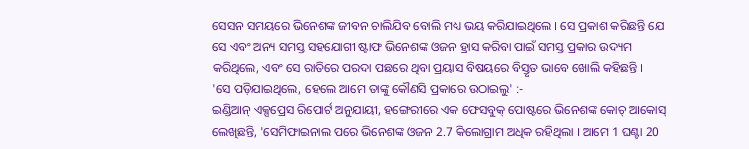ସେସନ ସମୟରେ ଭିନେଶଙ୍କ ଜୀବନ ଚାଲିଯିବ ବୋଲି ମଧ୍ୟ ଭୟ କରିଯାଇଥିଲେ । ସେ ପ୍ରକାଶ କରିଛନ୍ତି ଯେ ସେ ଏବଂ ଅନ୍ୟ ସମସ୍ତ ସହଯୋଗୀ ଷ୍ଟାଫ ଭିନେଶଙ୍କ ଓଜନ ହ୍ରାସ କରିବା ପାଇଁ ସମସ୍ତ ପ୍ରକାର ଉଦ୍ୟମ କରିଥିଲେ, ଏବଂ ସେ ରାତିରେ ପରଦା ପଛରେ ଥିବା ପ୍ରୟାସ ବିଷୟରେ ବିସ୍ତୃତ ଭାବେ ଖୋଲି କହିଛନ୍ତି ।
'ସେ ପଡ଼ିଯାଇଥିଲେ, ହେଲେ ଆମେ ତାଙ୍କୁ କୌଣସି ପ୍ରକାରେ ଉଠାଇଲୁ' :-
ଇଣ୍ଡିଆନ୍ ଏକ୍ସପ୍ରେସ ରିପୋର୍ଟ ଅନୁଯାୟୀ, ହଙ୍ଗେରୀରେ ଏକ ଫେସବୁକ୍ ପୋଷ୍ଟରେ ଭିନେଶଙ୍କ କୋଚ୍ ଆକୋସ୍ ଲେଖିଛନ୍ତି, 'ସେମିଫାଇନାଲ ପରେ ଭିନେଶଙ୍କ ଓଜନ 2.7 କିଲୋଗ୍ରାମ ଅଧିକ ରହିଥିଲା । ଆମେ 1 ଘଣ୍ଟା 20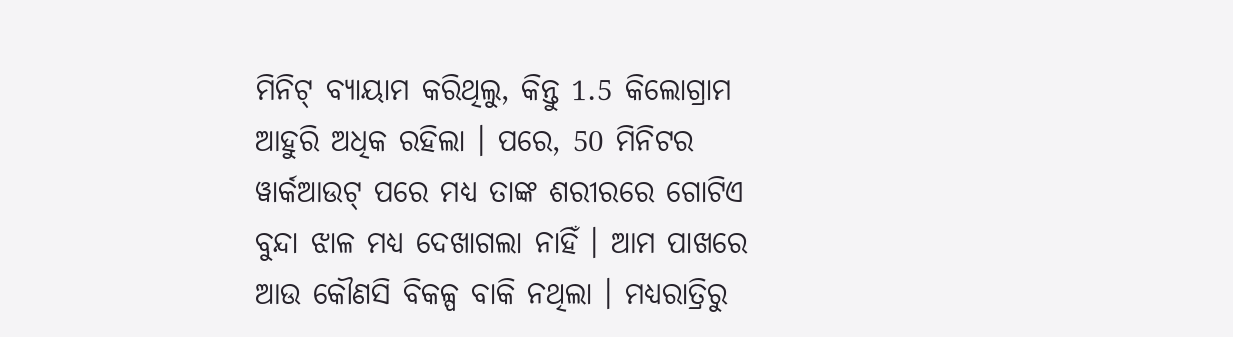ମିନିଟ୍ ବ୍ୟାୟାମ କରିଥିଲୁ, କିନ୍ତୁ 1.5 କିଲୋଗ୍ରାମ ଆହୁରି ଅଧିକ ରହିଲା । ପରେ, 50 ମିନିଟର ୱାର୍କଆଉଟ୍ ପରେ ମଧ୍ୟ ତାଙ୍କ ଶରୀରରେ ଗୋଟିଏ ବୁନ୍ଦା ଝାଳ ମଧ୍ୟ ଦେଖାଗଲା ନାହିଁ । ଆମ ପାଖରେ ଆଉ କୌଣସି ବିକଳ୍ପ ବାକି ନଥିଲା । ମଧ୍ୟରାତ୍ରିରୁ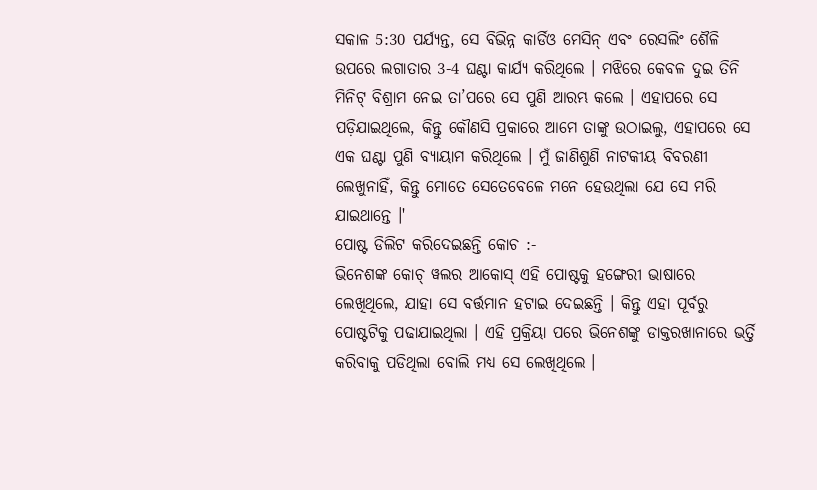ସକାଳ 5:30 ପର୍ଯ୍ୟନ୍ତ, ସେ ବିଭିନ୍ନ କାର୍ଡିଓ ମେସିନ୍ ଏବଂ ରେସଲିଂ ଶୈଳି ଉପରେ ଲଗାତାର 3-4 ଘଣ୍ଟା କାର୍ଯ୍ୟ କରିଥିଲେ । ମଝିରେ କେବଳ ଦୁଇ ତିନି ମିନିଟ୍ ବିଶ୍ରାମ ନେଇ ତା’ପରେ ସେ ପୁଣି ଆରମ୍ଭ କଲେ । ଏହାପରେ ସେ ପଡ଼ିଯାଇଥିଲେ, କିନ୍ତୁ କୌଣସି ପ୍ରକାରେ ଆମେ ତାଙ୍କୁ ଉଠାଇଲୁ, ଏହାପରେ ସେ ଏକ ଘଣ୍ଟା ପୁଣି ବ୍ୟାୟାମ କରିଥିଲେ । ମୁଁ ଜାଣିଶୁଣି ନାଟକୀୟ ବିବରଣୀ ଲେଖୁନାହିଁ, କିନ୍ତୁ ମୋତେ ସେତେବେଳେ ମନେ ହେଉଥିଲା ଯେ ସେ ମରି ଯାଇଥାନ୍ତେ ।'
ପୋଷ୍ଟ ଡିଲିଟ କରିଦେଇଛନ୍ତି କୋଚ :-
ଭିନେଶଙ୍କ କୋଚ୍ ୱଲର ଆକୋସ୍ ଏହି ପୋଷ୍ଟକୁ ହଙ୍ଗେରୀ ଭାଷାରେ ଲେଖିଥିଲେ, ଯାହା ସେ ବର୍ତ୍ତମାନ ହଟାଇ ଦେଇଛନ୍ତି । କିନ୍ତୁ ଏହା ପୂର୍ବରୁ ପୋଷ୍ଟଟିକୁ ପଢାଯାଇଥିଲା । ଏହି ପ୍ରକ୍ରିୟା ପରେ ଭିନେଶଙ୍କୁ ଡାକ୍ତରଖାନାରେ ଭର୍ତ୍ତି କରିବାକୁ ପଡିଥିଲା ବୋଲି ମଧ୍ୟ ସେ ଲେଖିଥିଲେ ।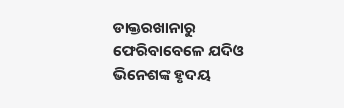ଡାକ୍ତରଖାନାରୁ ଫେରିବାବେଳେ ଯଦିଓ ଭିନେଶଙ୍କ ହୃଦୟ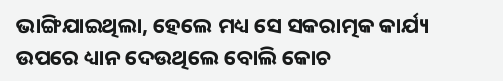ଭାଙ୍ଗିଯାଇଥିଲା, ହେଲେ ମଧ୍ୟ ସେ ସକରାତ୍ମକ କାର୍ଯ୍ୟ ଉପରେ ଧ୍ୟାନ ଦେଉଥିଲେ ବୋଲି କୋଚ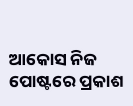ଆକୋସ ନିଜ ପୋଷ୍ଟରେ ପ୍ରକାଶ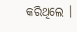କରିଥିଲେ ।